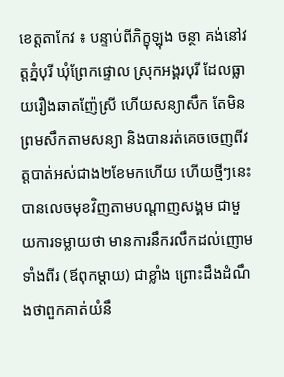ខេត្តតាកែវ ៖ បន្ទាប់ពីភិក្ខុឡុង ចន្ថា គង់នៅវត្តភ្នំបុរី ឃុំព្រែកផ្ទោល ស្រុកអង្គរបុរី ដែលធ្លាយរឿងឆាតញ៉ែស្រី ហើយសន្យាសឹក តែមិនព្រមសឹកតាមសន្យា និងបានរត់គេចចេញពីវត្តបាត់អស់ជាង២ខែមកហើយ ហើយថ្មីៗនេះបានលេចមុខវិញតាមបណ្តាញសង្គម ជាមួយការទម្លាយថា មានការនឹករលឹកដល់ញោមទាំងពីរ (ឪពុកម្តាយ) ជាខ្លាំង ព្រោះដឹងដំណឹងថាពួកគាត់យំនឹ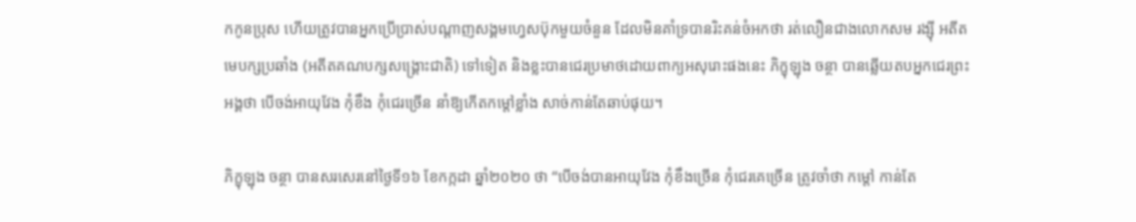កកូនប្រុស ហើយត្រូវបានអ្នកប្រើប្រាស់បណ្តាញសង្គមហ្វេសប៊ុកមួយចំនួន ដែលមិនគាំទ្របានរិះគន់ចំអកថា រត់លឿនជាងលោកសម រង្ស៊ី អតីតមេបក្សប្រឆាំង (អតីតគណបក្សសង្គ្រោះជាតិ) ទៅទៀត និងខ្លះបានជេរប្រមាថដោយពាក្យអសុរោះផងនេះ ភិក្ខុឡុង ចន្ថា បានឆ្លើយតបអ្នកជេរព្រះអង្គថា បើចង់អាយុវែង កុំខឹង កុំជេរច្រើន នាំឱ្យកើតកម្តៅខ្លាំង សាច់កាន់តែឆាប់ផុយ។

ភិក្ខុឡុង ចន្ថា បានសរសេរនៅថ្ងៃទី១៦ ខែកក្កដា ឆ្នាំ២០២០ ថា “បើចង់បានអាយុវែង កុំខឹងច្រើន កុំជេរគេច្រើន ត្រូវចាំថា កម្តៅ កាន់តែ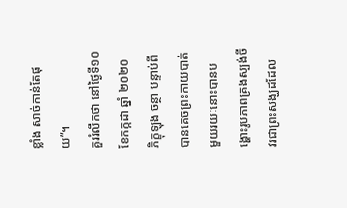ខ្លាំង សាច់កាន់តែផុយ”។
គួររំលឹកថា នៅថ្ងៃទី១០ ខែកក្កដា ឆ្នាំ ២០២០ ភិក្ខុឡុង ចន្ថា បន្ទាប់ពីបានគេចព្រះកាយបាត់មួយរយៈនោះបានបង្ហោះរូបភាពគ្រងស្បង់ចីវរជាព្រះសង្ឃដដែល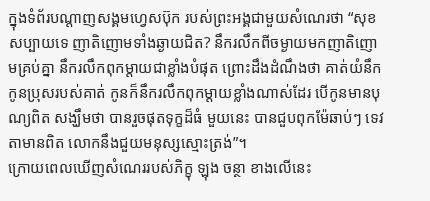ក្នុងទំព័របណ្តាញសង្គមហ្វេសប៊ុក របស់ព្រះអង្គជាមួយសំណេរថា “សុខសប្បាយទេ ញាតិញោមទាំងឆ្ងាយជិត? នឹករលឹកពីចម្ងាយមកញាតិញោមគ្រប់គ្នា នឹករលឹកពុកម្តាយជាខ្លាំងបំផុត ព្រោះដឹងដំណឹងថា គាត់យំនឹកកូនប្រុសរបស់គាត់ កូនក៏នឹករលឹកពុកម្តាយខ្លាំងណាស់ដែរ បើកូនមានបុណ្យពិត សង្ឃឹមថា បានរួចផុតទុក្ខដ៏ធំ មួយនេះ បានជួបពុកម៉ែឆាប់ៗ ទេវតាមានពិត លោកនឹងជួយមនុស្សស្មោះត្រង់”។
ក្រោយពេលឃើញសំណេររបស់ភិក្ខុ ឡុង ចន្ថា ខាងលើនេះ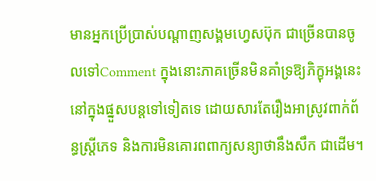មានអ្នកប្រើប្រាស់បណ្តាញសង្គមហ្វេសប៊ុក ជាច្រើនបានចូលទៅComment ក្នុងនោះភាគច្រើនមិនគាំទ្រឱ្យភិក្ខុអង្គនេះនៅក្នុងផ្នួសបន្តទៅទៀតទេ ដោយសារតែរឿងអាស្រូវពាក់ព័ន្ធស្ត្រីភេទ និងការមិនគោរពពាក្យសន្យាថានឹងសឹក ជាដើម។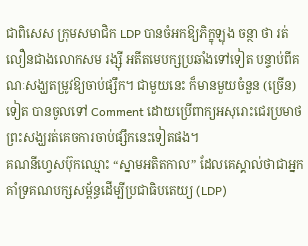ជាពិសេស ក្រុមសមាជិក LDP បានចំអកឱ្យភិក្ខុឡុង ចន្ថា ថា រត់លឿនជាងលោកសម រង្ស៊ី អតីតមេបក្សប្រឆាំងទៅទៀត បន្ទាប់ពីគណៈសង្ឃតម្រូវឱ្យចាប់ផ្សឹក។ ជាមួយនេះ ក៏មានមួយចំនួន (ច្រើន) ទៀត បានចូលទៅ Comment ដោយប្រើពាក្យអសុរោះជេរប្រមាថព្រះសង្ឃរត់គេចការចាប់ផ្សឹកនេះទៀតផង។
គណនីហ្វេសប៊ុកឈ្មោះ “ស្នាមអតិតកាល” ដែលគេស្គាល់ថាជាអ្នកគាំទ្រគណបក្សសម្ព័ន្ធដើម្បីប្រជាធិបតេយ្យ (LDP)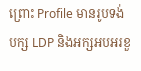ព្រោះ Profile មានរូបទង់បក្ស LDP និងអក្សអបអរខួ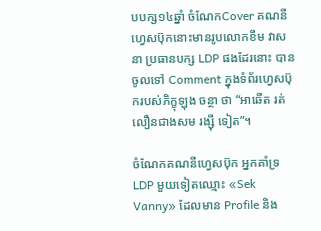បបក្ស១៤ឆ្នាំ ចំណែកCover គណនីហ្វេសប៊ុកនោះមានរូបលោកខឹម វាសនា ប្រធានបក្ស LDP ផងដែរនោះ បានចូលទៅ Comment ក្នុងទំព័រហ្វេសប៊ុករបស់ភិក្ខុឡុង ចន្ថា ថា “អាឆើត រត់លឿនជាងសម រង្ស៊ី ទៀត”។

ចំណែកគណនីហ្វេសប៊ុក អ្នកគាំទ្រ LDP មួយទៀតឈ្មោះ «Sek Vanny» ដែលមាន Profile និង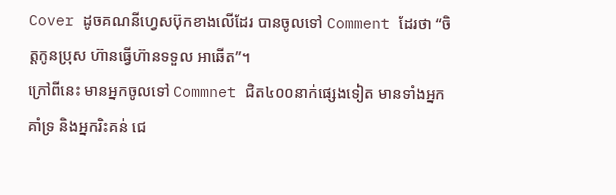Cover ដូចគណនីហ្វេសប៊ុកខាងលើដែរ បានចូលទៅ Comment ដែរថា “ចិត្តកូនប្រុស ហ៊ានធ្វើហ៊ានទទួល អាឆើត”។
ក្រៅពីនេះ មានអ្នកចូលទៅ Commnet ជិត៤០០នាក់ផ្សេងទៀត មានទាំងអ្នកគាំទ្រ និងអ្នករិះគន់ ជេ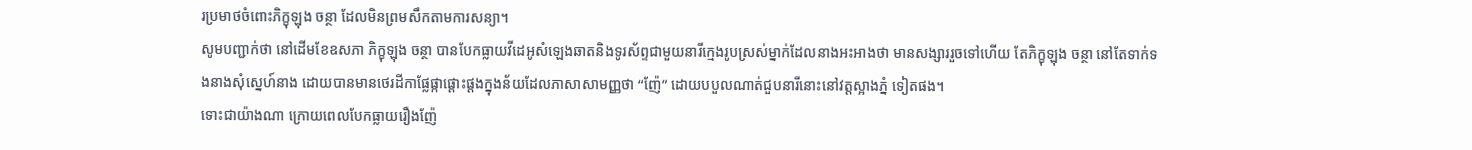រប្រមាថចំពោះភិក្ខុឡុង ចន្ថា ដែលមិនព្រមសឹកតាមការសន្យា។
សូមបញ្ជាក់ថា នៅដើមខែឧសភា ភិក្ខុឡុង ចន្ថា បានបែកធ្លាយវីដេអូសំឡេងឆាតនិងទូរស័ព្ទជាមួយនារីក្មេងរូបស្រស់ម្នាក់ដែលនាងអះអាងថា មានសង្សាររួចទៅហើយ តែភិក្ខុឡុង ចន្ថា នៅតែទាក់ទងនាងសុំស្នេហ៍នាង ដោយបានមានថេរដីកាផ្លែផ្កាផ្តោះផ្តងក្នុងន័យដែលភាសាសាមញ្ញថា “ញ៉ែ” ដោយបបួលណាត់ជួបនារីនោះនៅវត្តស្អាងភ្នំ ទៀតផង។
ទោះជាយ៉ាងណា ក្រោយពេលបែកធ្លាយរឿងញ៉ែ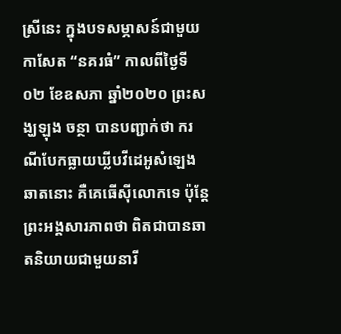ស្រីនេះ ក្នុងបទសម្ភាសន៍ជាមួយកាសែត “នគរធំ” កាលពីថ្ងៃទី០២ ខែឧសភា ឆ្នាំ២០២០ ព្រះសង្ឃឡុង ចន្ថា បានបញ្ជាក់ថា ករណីបែកធ្លាយឃ្លីបវីដេអូសំឡេងឆាតនោះ គឺគេធើស៊ីលោកទេ ប៉ុន្តែព្រះអង្គសារភាពថា ពិតជាបានឆាតនិយាយជាមួយនារី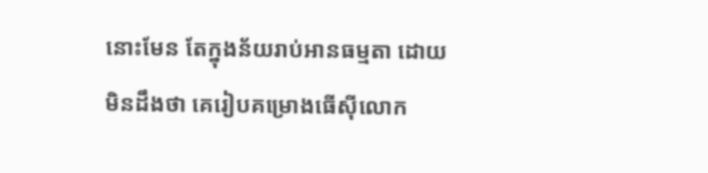នោះមែន តែក្នុងន័យរាប់អានធម្មតា ដោយមិនដឹងថា គេរៀបគម្រោងធើស៊ីលោក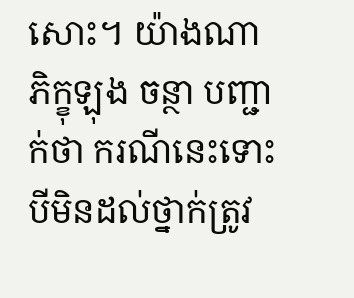សោះ។ យ៉ាងណា ភិក្ខុឡុង ចន្ថា បញ្ជាក់ថា ករណីនេះទោះបីមិនដល់ថ្នាក់ត្រូវ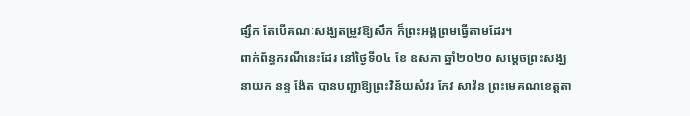ផ្សឹក តែបើគណៈសង្ឃតម្រូវឱ្យសឹក ក៏ព្រះអង្គព្រមធ្វើតាមដែរ។
ពាក់ព័ន្ធករណីនេះដែរ នៅថ្ងៃទី០៤ ខែ ឧសភា ឆ្នាំ២០២០ សម្តេចព្រះសង្ឃនាយក នន្ទ ង៉ែត បានបញ្ជាឱ្យព្រះវិន័យសំវរ កែវ សាវ៉ន ព្រះមេគណខេត្តតា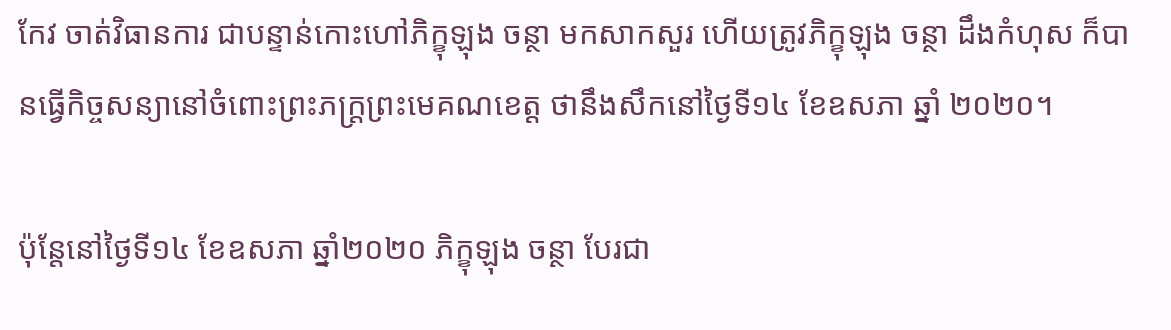កែវ ចាត់វិធានការ ជាបន្ទាន់កោះហៅភិក្ខុឡុង ចន្ថា មកសាកសួរ ហើយត្រូវភិក្ខុឡុង ចន្ថា ដឹងកំហុស ក៏បានធ្វើកិច្ចសន្យានៅចំពោះព្រះភក្ត្រព្រះមេគណខេត្ត ថានឹងសឹកនៅថ្ងៃទី១៤ ខែឧសភា ឆ្នាំ ២០២០។

ប៉ុន្តែនៅថ្ងៃទី១៤ ខែឧសភា ឆ្នាំ២០២០ ភិក្ខុឡុង ចន្ថា បែរជា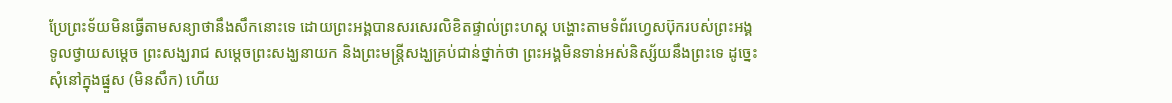ប្រែព្រះទ័យមិនធ្វើតាមសន្យាថានឹងសឹកនោះទេ ដោយព្រះអង្គបានសរសេរលិខិតផ្ទាល់ព្រះហស្ត បង្ហោះតាមទំព័រហ្វេសប៊ុករបស់ព្រះអង្គ ទូលថ្វាយសម្តេច ព្រះសង្ឃរាជ សម្តេចព្រះសង្ឃនាយក និងព្រះមន្ត្រីសង្ឃគ្រប់ជាន់ថ្នាក់ថា ព្រះអង្គមិនទាន់អស់និស្ស័យនឹងព្រះទេ ដូច្នេះសុំនៅក្នុងផ្នួស (មិនសឹក) ហើយ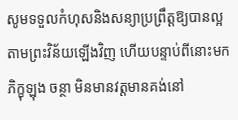សូមទទួលកំហុសនិងសន្យាប្រព្រឹត្តឱ្យបានល្អតាមព្រះវិន័យឡើងវិញ ហើយបន្ទាប់ពីនោះមក ភិក្ខុឡុង ចន្ថា មិនមានវត្តមានគង់នៅ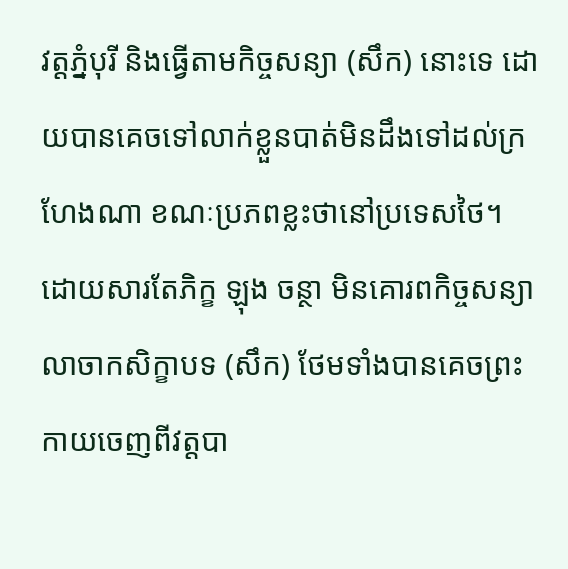វត្តភ្នំបុរី និងធ្វើតាមកិច្ចសន្យា (សឹក) នោះទេ ដោយបានគេចទៅលាក់ខ្លួនបាត់មិនដឹងទៅដល់ក្រហែងណា ខណៈប្រភពខ្លះថានៅប្រទេសថៃ។
ដោយសារតែភិក្ខ ឡុង ចន្ថា មិនគោរពកិច្ចសន្យាលាចាកសិក្ខាបទ (សឹក) ថែមទាំងបានគេចព្រះកាយចេញពីវត្តបា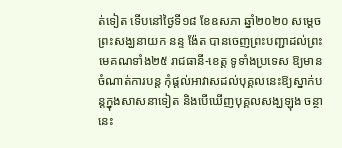ត់ទៀត ទើបនៅថ្ងៃទី១៨ ខែឧសភា ឆ្នាំ២០២០ សម្តេចព្រះសង្ឃនាយក នន្ទ ង៉ែត បានចេញព្រះបញ្ជាដល់ព្រះមេគណទាំង២៥ រាជធានី-ខេត្ត ទូទាំងប្រទេស ឱ្យមានចំណាត់ការបន្ត កុំផ្តល់អាវាសដល់បុគ្គលនេះឱ្យស្នាក់បន្តក្នុងសាសនាទៀត និងបើឃើញបុគ្គលសង្ឃឡុង ចន្ថា នេះ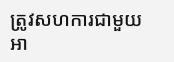ត្រូវសហការជាមួយអា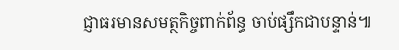ជ្ញាធរមានសមត្ថកិច្ចពាក់ព័ន្ធ ចាប់ផ្សឹកជាបន្ទាន់៕